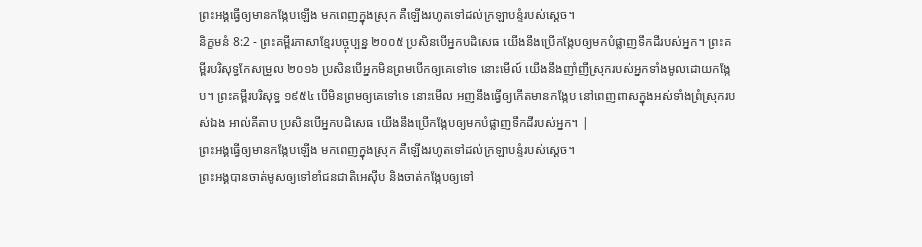ព្រះអង្គធ្វើឲ្យមានកង្កែបឡើង មកពេញក្នុងស្រុក គឺឡើងរហូតទៅដល់ក្រឡាបន្ទំរបស់ស្ដេច។
និក្ខមនំ 8:2 - ព្រះគម្ពីរភាសាខ្មែរបច្ចុប្បន្ន ២០០៥ ប្រសិនបើអ្នកបដិសេធ យើងនឹងប្រើកង្កែបឲ្យមកបំផ្លាញទឹកដីរបស់អ្នក។ ព្រះគម្ពីរបរិសុទ្ធកែសម្រួល ២០១៦ ប្រសិនបើអ្នកមិនព្រមបើកឲ្យគេទៅទេ នោះមើល៍ យើងនឹងញាំញីស្រុករបស់អ្នកទាំងមូលដោយកង្កែប។ ព្រះគម្ពីរបរិសុទ្ធ ១៩៥៤ បើមិនព្រមឲ្យគេទៅទេ នោះមើល អញនឹងធ្វើឲ្យកើតមានកង្កែប នៅពេញពាសក្នុងអស់ទាំងព្រំស្រុករបស់ឯង អាល់គីតាប ប្រសិនបើអ្នកបដិសេធ យើងនឹងប្រើកង្កែបឲ្យមកបំផ្លាញទឹកដីរបស់អ្នក។ |
ព្រះអង្គធ្វើឲ្យមានកង្កែបឡើង មកពេញក្នុងស្រុក គឺឡើងរហូតទៅដល់ក្រឡាបន្ទំរបស់ស្ដេច។
ព្រះអង្គបានចាត់មូសឲ្យទៅខាំជនជាតិអេស៊ីប និងចាត់កង្កែបឲ្យទៅ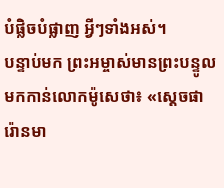បំផ្លិចបំផ្លាញ អ្វីៗទាំងអស់។
បន្ទាប់មក ព្រះអម្ចាស់មានព្រះបន្ទូលមកកាន់លោកម៉ូសេថា៖ «ស្ដេចផារ៉ោនមា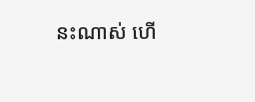នះណាស់ ហើ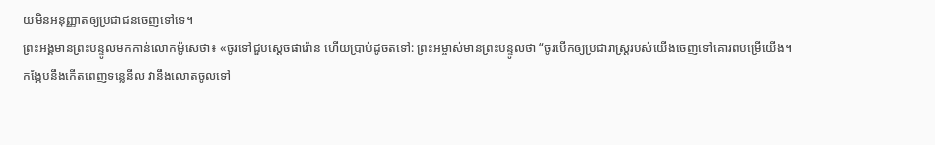យមិនអនុញ្ញាតឲ្យប្រជាជនចេញទៅទេ។
ព្រះអង្គមានព្រះបន្ទូលមកកាន់លោកម៉ូសេថា៖ «ចូរទៅជួបស្ដេចផារ៉ោន ហើយប្រាប់ដូចតទៅ: ព្រះអម្ចាស់មានព្រះបន្ទូលថា “ចូរបើកឲ្យប្រជារាស្ត្ររបស់យើងចេញទៅគោរពបម្រើយើង។
កង្កែបនឹងកើតពេញទន្លេនីល វានឹងលោតចូលទៅ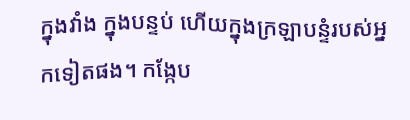ក្នុងវាំង ក្នុងបន្ទប់ ហើយក្នុងក្រឡាបន្ទំរបស់អ្នកទៀតផង។ កង្កែប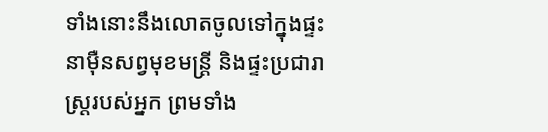ទាំងនោះនឹងលោតចូលទៅក្នុងផ្ទះនាម៉ឺនសព្វមុខមន្ត្រី និងផ្ទះប្រជារាស្ត្ររបស់អ្នក ព្រមទាំង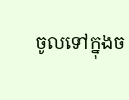ចូលទៅក្នុងច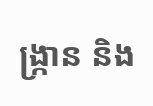ង្ក្រាន និង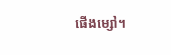ផើងម្សៅ។